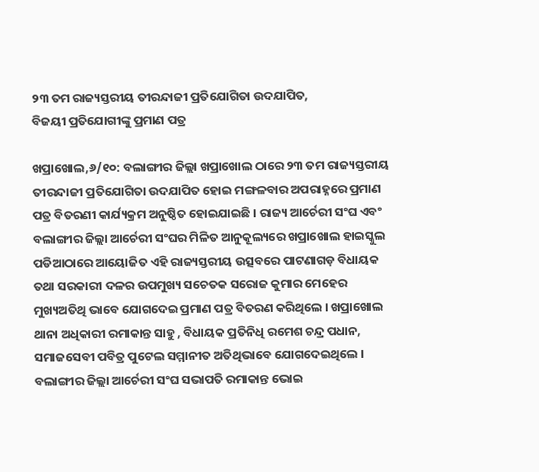୨୩ ତମ ରାଜ୍ୟସ୍ତରୀୟ ତୀରନ୍ଦାଜୀ ପ୍ରତିଯୋଗିତା ଉଦଯାପିତ,
ବିଜୟୀ ପ୍ରତିଯୋଗୀଙ୍କୁ ପ୍ରମାଣ ପତ୍ର

ଖପ୍ରାଖୋଲ,୬/୧୦: ବଲାଙ୍ଗୀର ଜିଲ୍ଲା ଖପ୍ରାଖୋଲ ଠାରେ ୨୩ ତମ ରାଜ୍ୟସ୍ତରୀୟ ତୀରନ୍ଦାଜୀ ପ୍ରତିଯୋଗିତା ଉଦଯାପିତ ହୋଇ ମଙ୍ଗଳବାର ଅପରାହ୍ନରେ ପ୍ରମାଣ ପତ୍ର ବିତରଣୀ କାର୍ଯ୍ୟକ୍ରମ ଅନୁଷ୍ଠିତ ହୋଇଯାଇଛି । ରାଜ୍ୟ ଆର୍ଚେରୀ ସଂଘ ଏବଂ ବଲାଙ୍ଗୀର ଜିଲ୍ଲା ଆର୍ଚେରୀ ସଂଘର ମିଳିତ ଆନୁକୂଲ୍ୟରେ ଖପ୍ରାଖୋଲ ହାଇସ୍କୁଲ ପଡିଆଠାରେ ଆୟୋଜିତ ଏହି ରାଜ୍ୟସ୍ତରୀୟ ଉତ୍ସବରେ ପାଟଣାଗଡ଼ ବିଧାୟକ ତଥା ସରକାରୀ ଦଳର ଉପମୁଖ୍ୟ ସଚେତକ ସରୋଜ କୁମାର ମେହେର ମୁଖ୍ୟଅତିଥି ଭାବେ ଯୋଗଦେଇ ପ୍ରମାଣ ପତ୍ର ବିତରଣ କରିଥିଲେ । ଖପ୍ରାଖୋଲ ଥାନା ଅଧିକାରୀ ରମାକାନ୍ତ ସାହୁ , ବିଧାୟକ ପ୍ରତିନିଧି ରମେଶ ଚନ୍ଦ୍ର ପଧାନ, ସମାଜସେବୀ ପବିତ୍ର ପୁଟେଲ ସମ୍ମାନୀତ ଅତିଥିଭାବେ ଯୋଗଦେଇଥିଲେ । ବଲାଙ୍ଗୀର ଜିଲ୍ଲା ଆର୍ଚେରୀ ସଂଘ ସଭାପତି ରମାକାନ୍ତ ଭୋଇ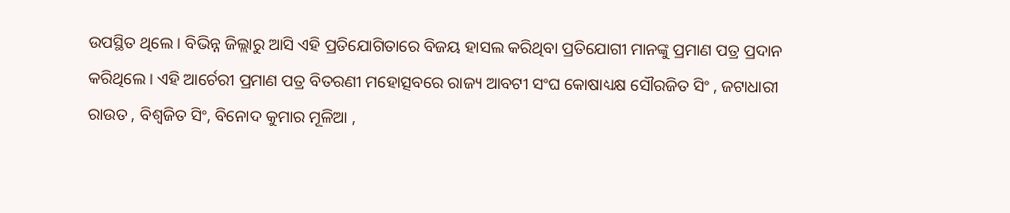ଉପସ୍ଥିତ ଥିଲେ । ବିଭିନ୍ନ ଜିଲ୍ଲାରୁ ଆସି ଏହି ପ୍ରତିଯୋଗିତାରେ ବିଜୟ ହାସଲ କରିଥିବା ପ୍ରତିଯୋଗୀ ମାନଙ୍କୁ ପ୍ରମାଣ ପତ୍ର ପ୍ରଦାନ କରିଥିଲେ । ଏହି ଆର୍ଚେରୀ ପ୍ରମାଣ ପତ୍ର ବିତରଣୀ ମହୋତ୍ସବରେ ରାଜ୍ୟ ଆବଟୀ ସଂଘ କୋଷାଧ୍ୟକ୍ଷ ସୌରଜିତ ସିଂ , ଜଟାଧାରୀ ରାଉତ , ବିଶ୍ୱଜିତ ସିଂ, ବିନୋଦ କୁମାର ମୂଳିଆ ,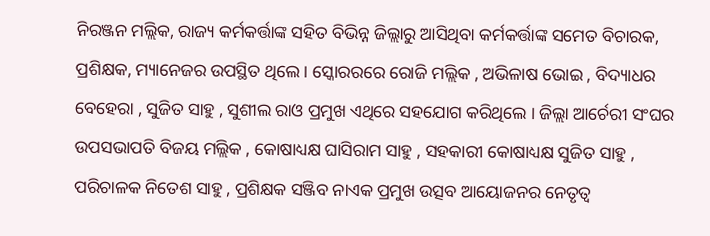ନିରଞ୍ଜନ ମଲ୍ଲିକ, ରାଜ୍ୟ କର୍ମକର୍ତ୍ତାଙ୍କ ସହିତ ବିଭିନ୍ନ ଜିଲ୍ଲାରୁ ଆସିଥିବା କର୍ମକର୍ତ୍ତାଙ୍କ ସମେତ ବିଚାରକ, ପ୍ରଶିକ୍ଷକ, ମ୍ୟାନେଜର ଉପସ୍ଥିତ ଥିଲେ । ସ୍କୋରରରେ ରୋଜି ମଲ୍ଲିକ , ଅଭିଳାଷ ଭୋଇ , ବିଦ୍ୟାଧର ବେହେରା , ସୁଜିତ ସାହୁ , ସୁଶୀଲ ରାଓ ପ୍ରମୁଖ ଏଥିରେ ସହଯୋଗ କରିଥିଲେ । ଜିଲ୍ଲା ଆର୍ଚେରୀ ସଂଘର ଉପସଭାପତି ବିଜୟ ମଲ୍ଲିକ , କୋଷାଧ୍ୟକ୍ଷ ଘାସିରାମ ସାହୁ , ସହକାରୀ କୋଷାଧ୍ୟକ୍ଷ ସୁଜିତ ସାହୁ , ପରିଚାଳକ ନିତେଶ ସାହୁ , ପ୍ରଶିକ୍ଷକ ସଞ୍ଜିବ ନାଏକ ପ୍ରମୁଖ ଉତ୍ସବ ଆୟୋଜନର ନେତୃତ୍ୱ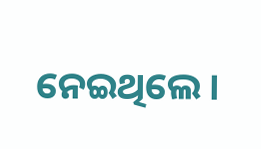ନେଇଥିଲେ ।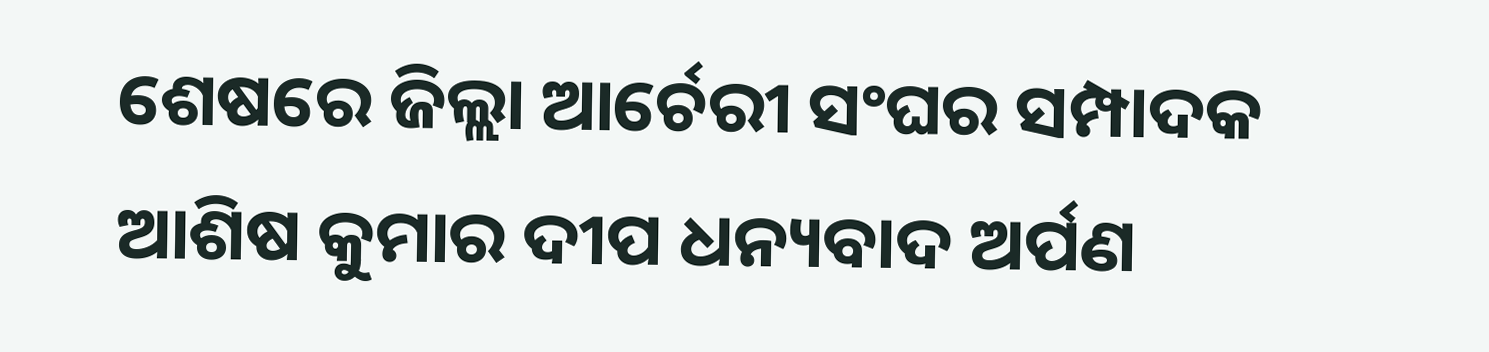ଶେଷରେ ଜିଲ୍ଲା ଆର୍ଚେରୀ ସଂଘର ସମ୍ପାଦକ ଆଶିଷ କୁମାର ଦୀପ ଧନ୍ୟବାଦ ଅର୍ପଣ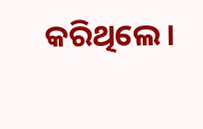କରିଥିଲେ ।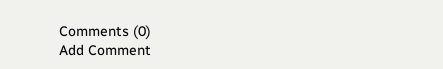Comments (0)
Add Comment